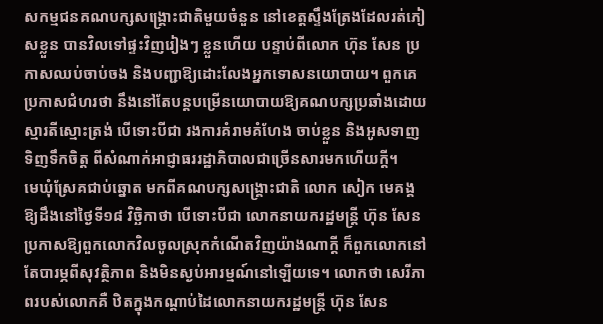សកម្មជនគណបក្សសង្គ្រោះជាតិមួយចំនួន នៅខេត្តស្ទឹងត្រែងដែលរត់ភៀសខ្លួន បានវិលទៅផ្ទះវិញរៀងៗ ខ្លួនហើយ បន្ទាប់ពីលោក ហ៊ុន សែន ប្រកាសឈប់ចាប់ចង និងបញ្ជាឱ្យដោះលែងអ្នកទោសនយោបាយ។ ពួកគេប្រកាសជំហរថា នឹងនៅតែបន្តបម្រើនយោបាយឱ្យគណបក្សប្រឆាំងដោយស្មារតីស្មោះត្រង់ បើទោះបីជា រងការគំរាមគំហែង ចាប់ខ្លួន និងអូសទាញទិញទឹកចិត្ត ពីសំណាក់អាជ្ញាធររដ្ឋាភិបាលជាច្រើនសារមកហើយក្ដី។
មេឃុំស្រែគជាប់ឆ្នោត មកពីគណបក្សសង្គ្រោះជាតិ លោក សៀក មេគង្គ ឱ្យដឹងនៅថ្ងៃទី១៨ វិច្ឆិកាថា បើទោះបីជា លោកនាយករដ្ឋមន្ត្រី ហ៊ុន សែន ប្រកាសឱ្យពួកលោកវិលចូលស្រុកកំណើតវិញយ៉ាងណាក្ដី ក៏ពួកលោកនៅតែបារម្ភពីសុវត្ថិភាព និងមិនស្ងប់អារម្មណ៍នៅឡើយទេ។ លោកថា សេរីភាពរបស់លោកគឺ ឋិតក្នុងកណ្ដាប់ដៃលោកនាយករដ្ឋមន្ត្រី ហ៊ុន សែន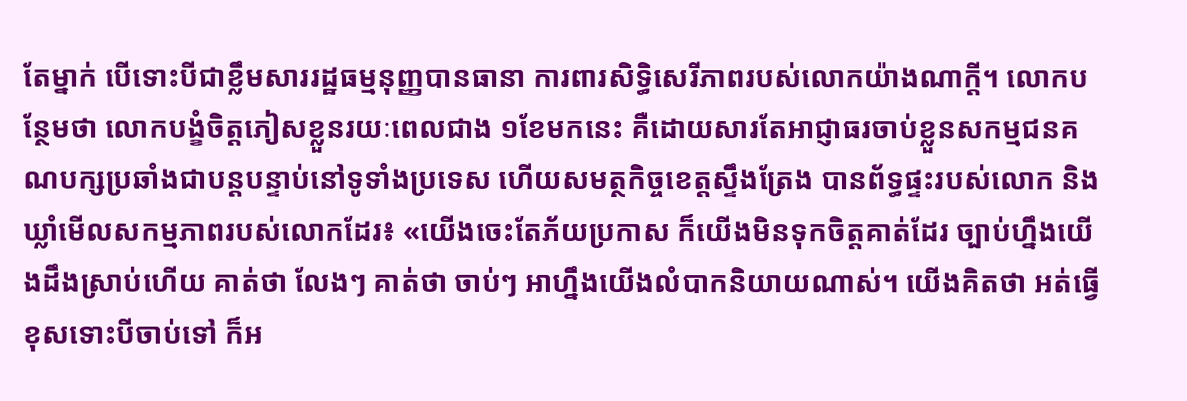តែម្នាក់ បើទោះបីជាខ្លឹមសាររដ្ឋធម្មនុញ្ញបានធានា ការពារសិទ្ធិសេរីភាពរបស់លោកយ៉ាងណាក្ដី។ លោកបន្ថែមថា លោកបង្ខំចិត្តភៀសខ្លួនរយៈពេលជាង ១ខែមកនេះ គឺដោយសារតែអាជ្ញាធរចាប់ខ្លួនសកម្មជនគណបក្សប្រឆាំងជាបន្តបន្ទាប់នៅទូទាំងប្រទេស ហើយសមត្ថកិច្ចខេត្តស្ទឹងត្រែង បានព័ទ្ធផ្ទះរបស់លោក និងឃ្លាំមើលសកម្មភាពរបស់លោកដែរ៖ «យើងចេះតែភ័យប្រកាស ក៏យើងមិនទុកចិត្តគាត់ដែរ ច្បាប់ហ្នឹងយើងដឹងស្រាប់ហើយ គាត់ថា លែងៗ គាត់ថា ចាប់ៗ អាហ្នឹងយើងលំបាកនិយាយណាស់។ យើងគិតថា អត់ធ្វើខុសទោះបីចាប់ទៅ ក៏អ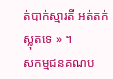ត់បាក់ស្មារតី អត់តក់ស្លុតទេ » ។
សកម្មជនគណប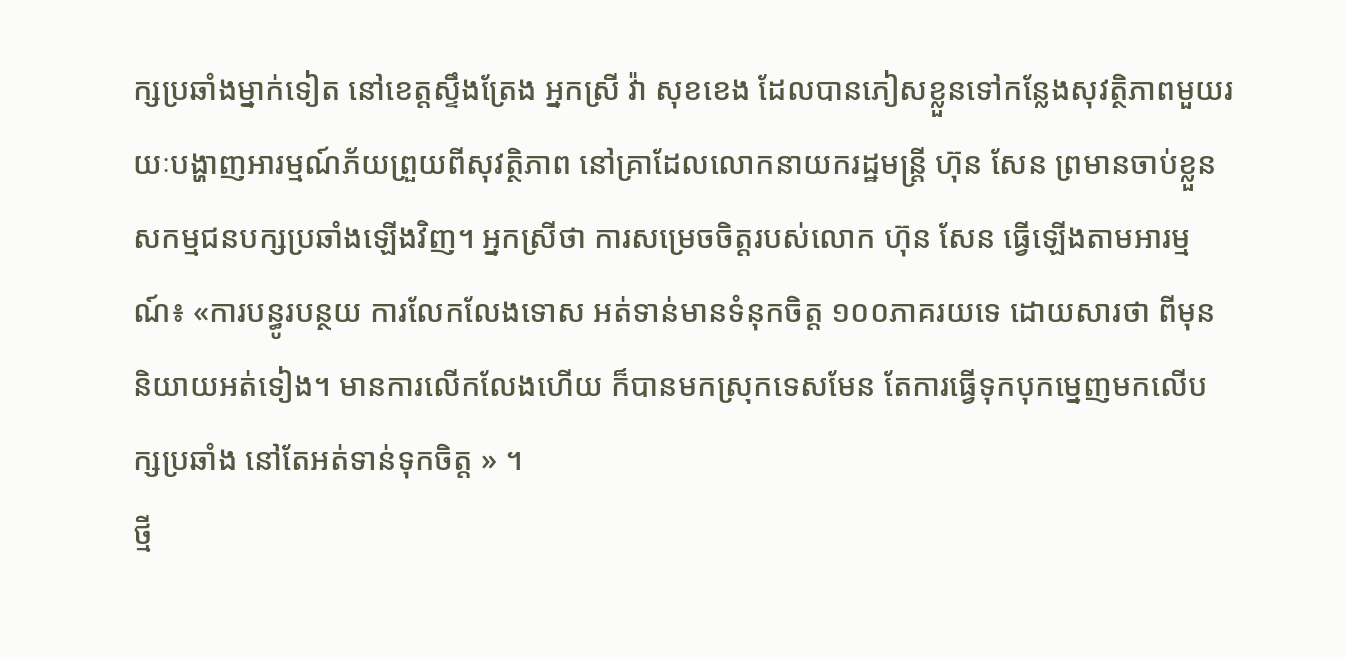ក្សប្រឆាំងម្នាក់ទៀត នៅខេត្តស្ទឹងត្រែង អ្នកស្រី វ៉ា សុខខេង ដែលបានភៀសខ្លួនទៅកន្លែងសុវត្ថិភាពមួយរយៈបង្ហាញអារម្មណ៍ភ័យព្រួយពីសុវត្ថិភាព នៅគ្រាដែលលោកនាយករដ្ឋមន្ត្រី ហ៊ុន សែន ព្រមានចាប់ខ្លួនសកម្មជនបក្សប្រឆាំងឡើងវិញ។ អ្នកស្រីថា ការសម្រេចចិត្តរបស់លោក ហ៊ុន សែន ធ្វើឡើងតាមអារម្មណ៍៖ «ការបន្ធូរបន្ថយ ការលែកលែងទោស អត់ទាន់មានទំនុកចិត្ត ១០០ភាគរយទេ ដោយសារថា ពីមុននិយាយអត់ទៀង។ មានការលើកលែងហើយ ក៏បានមកស្រុកទេសមែន តែការធ្វើទុកបុកម្នេញមកលើបក្សប្រឆាំង នៅតែអត់ទាន់ទុកចិត្ត » ។
ថ្មី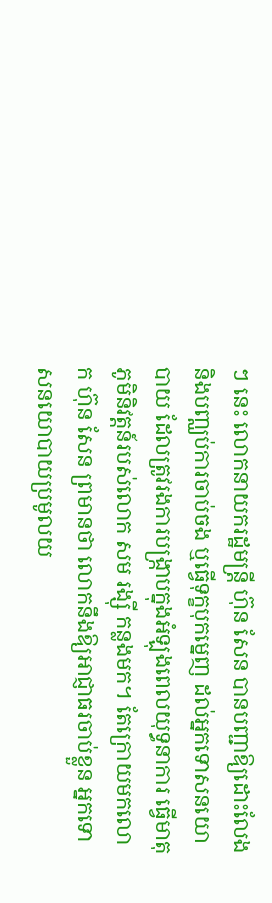ៗ នេះ លោកនាយករដ្ឋមន្ត្រី ហ៊ុន សែន បានបញ្ជាឱ្យដោះលែង និងបញ្ឈប់ការចាប់ចង ឬធ្វើទុក្ខបុកម្នេញ ដល់អ្នកទោសនយោបាយ ដែលត្រូវរងការបង្ក្រាបក្នុងអំឡុងពេលយុទ្ធនាការ ធ្វើមាតុភូមិនិវត្តន៍របស់លោក សម រង្ស៊ី កន្លងមក។ តែក្រោយមកលោក ហ៊ុន សែន ព្រមានថា លោកនឹងឱ្យអាជ្ញាធរចាប់ខ្លួន អ្នកទោសនយោបាយប្រមូលយ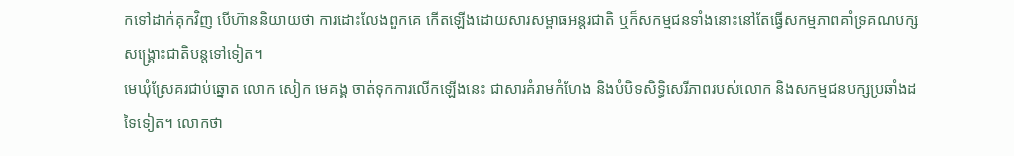កទៅដាក់គុកវិញ បើហ៊ាននិយាយថា ការដោះលែងពួកគេ កើតឡើងដោយសារសម្ពាធអន្តរជាតិ ឬក៏សកម្មជនទាំងនោះនៅតែធ្វើសកម្មភាពគាំទ្រគណបក្សសង្គ្រោះជាតិបន្តទៅទៀត។
មេឃុំស្រែគរជាប់ឆ្នោត លោក សៀក មេគង្គ ចាត់ទុកការលើកឡើងនេះ ជាសារគំរាមកំហែង និងបំបិទសិទ្ធិសេរីភាពរបស់លោក និងសកម្មជនបក្សប្រឆាំងដទៃទៀត។ លោកថា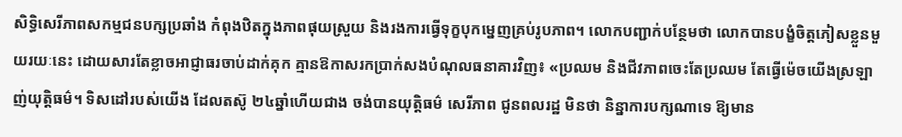សិទ្ធិសេរីភាពសកម្មជនបក្សប្រឆាំង កំពុងឋិតក្នុងភាពផុយស្រួយ និងរងការធ្វើទុក្ខបុកម្នេញគ្រប់រូបភាព។ លោកបញ្ជាក់បន្ថែមថា លោកបានបង្ខំចិត្តភៀសខ្លួនមួយរយៈនេះ ដោយសារតែខ្លាចអាជ្ញាធរចាប់ដាក់គុក គ្មានឱកាសរកប្រាក់សងបំណុលធនាគារវិញ៖ «ប្រឈម និងជីវភាពចេះតែប្រឈម តែធ្វើម៉េចយើងស្រឡាញ់យុត្តិធម៌។ ទិសដៅរបស់យើង ដែលតស៊ូ ២៤ឆ្នាំហើយជាង ចង់បានយុត្តិធម៌ សេរីភាព ជូនពលរដ្ឋ មិនថា និន្នាការបក្សណាទេ ឱ្យមាន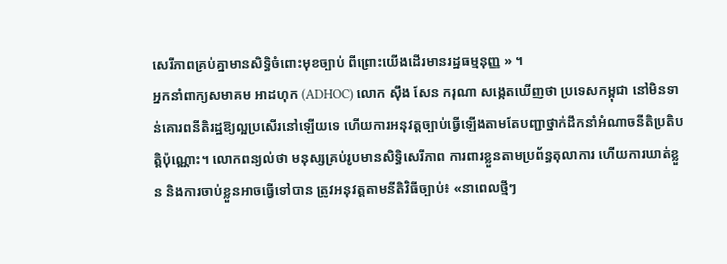សេរីភាពគ្រប់គ្នាមានសិទ្ធិចំពោះមុខច្បាប់ ពីព្រោះយើងដើរមានរដ្ឋធម្មនុញ្ញ » ។
អ្នកនាំពាក្យសមាគម អាដហុក (ADHOC) លោក ស៊ឹង សែន ករុណា សង្កេតឃើញថា ប្រទេសកម្ពុជា នៅមិនទាន់គោរពនីតិរដ្ឋឱ្យល្អប្រសើរនៅឡើយទេ ហើយការអនុវត្តច្បាប់ធ្វើឡើងតាមតែបញ្ជាថ្នាក់ដឹកនាំអំណាចនីតិប្រតិបត្តិប៉ុណ្ណោះ។ លោកពន្យល់ថា មនុស្សគ្រប់រូបមានសិទ្ធិសេរីភាព ការពារខ្លួនតាមប្រព័ន្ធតុលាការ ហើយការឃាត់ខ្លួន និងការចាប់ខ្លួនអាចធ្វើទៅបាន ត្រូវអនុវត្តតាមនីតិវិធីច្បាប់៖ «នាពេលថ្មីៗ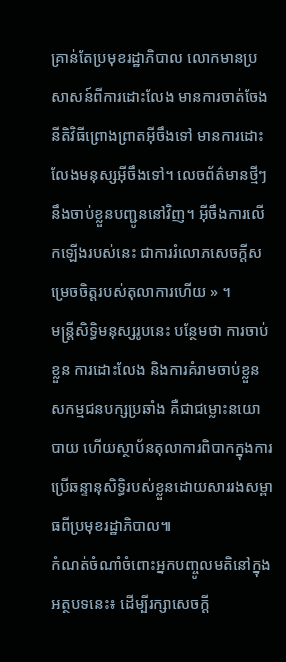គ្រាន់តែប្រមុខរដ្ឋាភិបាល លោកមានប្រសាសន៍ពីការដោះលែង មានការចាត់ចែងនីតិវិធីព្រោងព្រាតអ៊ីចឹងទៅ មានការដោះលែងមនុស្សអ៊ីចឹងទៅ។ លេចព័ត៌មានថ្មីៗ នឹងចាប់ខ្លួនបញ្ជូននៅវិញ។ អ៊ីចឹងការលើកឡើងរបស់នេះ ជាការរំលោភសេចក្តីសម្រេចចិត្តរបស់តុលាការហើយ » ។
មន្ត្រីសិទ្ធិមនុស្សរូបនេះ បន្ថែមថា ការចាប់ខ្លួន ការដោះលែង និងការគំរាមចាប់ខ្លួនសកម្មជនបក្សប្រឆាំង គឺជាជម្លោះនយោបាយ ហើយស្ថាប័នតុលាការពិបាកក្នុងការប្រើឆន្ទានុសិទ្ធិរបស់ខ្លួនដោយសាររងសម្ពាធពីប្រមុខរដ្ឋាភិបាល៕
កំណត់ចំណាំចំពោះអ្នកបញ្ចូលមតិនៅក្នុងអត្ថបទនេះ៖ ដើម្បីរក្សាសេចក្ដី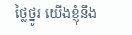ថ្លៃថ្នូរ យើងខ្ញុំនឹង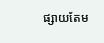ផ្សាយតែម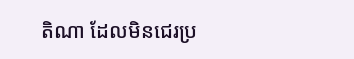តិណា ដែលមិនជេរប្រ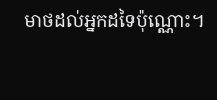មាថដល់អ្នកដទៃប៉ុណ្ណោះ។